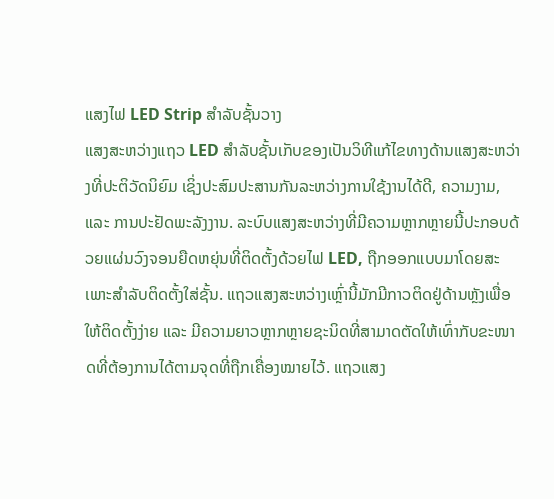ແສງໄຟ LED Strip ສໍາລັບຊັ້ນວາງ
ແສງສະຫວ່າງແຖວ LED ສຳລັບຊັ້ນເກັບຂອງເປັນວິທີແກ້ໄຂທາງດ້ານແສງສະຫວ່າງທີ່ປະຕິວັດນິຍົມ ເຊິ່ງປະສົມປະສານກັນລະຫວ່າງການໃຊ້ງານໄດ້ດີ, ຄວາມງາມ, ແລະ ການປະຢັດພະລັງງານ. ລະບົບແສງສະຫວ່າງທີ່ມີຄວາມຫຼາກຫຼາຍນີ້ປະກອບດ້ວຍແຜ່ນວົງຈອນຍືດຫຍຸ່ນທີ່ຕິດຕັ້ງດ້ວຍໄຟ LED, ຖືກອອກແບບມາໂດຍສະເພາະສຳລັບຕິດຕັ້ງໃສ່ຊັ້ນ. ແຖວແສງສະຫວ່າງເຫຼົ່ານີ້ມັກມີກາວຕິດຢູ່ດ້ານຫຼັງເພື່ອໃຫ້ຕິດຕັ້ງງ່າຍ ແລະ ມີຄວາມຍາວຫຼາກຫຼາຍຊະນິດທີ່ສາມາດຕັດໃຫ້ເທົ່າກັບຂະໜາດທີ່ຕ້ອງການໄດ້ຕາມຈຸດທີ່ຖືກເຄື່ອງໝາຍໄວ້. ແຖວແສງ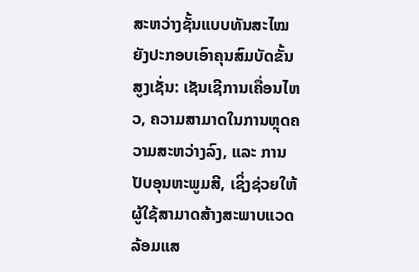ສະຫວ່າງຊັ້ນແບບທັນສະໄໝຍັງປະກອບເອົາຄຸນສົມບັດຂັ້ນສູງເຊັ່ນ: ເຊັນເຊີການເຄື່ອນໄຫວ, ຄວາມສາມາດໃນການຫຼຸດຄວາມສະຫວ່າງລົງ, ແລະ ການປັບອຸນຫະພູມສີ, ເຊິ່ງຊ່ວຍໃຫ້ຜູ້ໃຊ້ສາມາດສ້າງສະພາບແວດລ້ອມແສ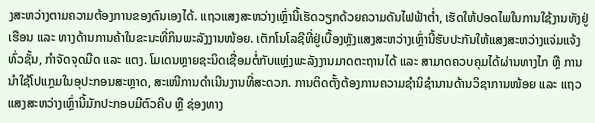ງສະຫວ່າງຕາມຄວາມຕ້ອງການຂອງຕົນເອງໄດ້. ແຖວແສງສະຫວ່າງເຫຼົ່ານີ້ເຮັດວຽກດ້ວຍຄວາມດັນໄຟຟ້າຕ່ຳ, ເຮັດໃຫ້ປອດໄພໃນການໃຊ້ງານທັງຢູ່ເຮືອນ ແລະ ທາງດ້ານການຄ້າໃນຂະນະທີ່ກິນພະລັງງານໜ້ອຍ. ເຕັກໂນໂລຊີທີ່ຢູ່ເບື້ອງຫຼັງແສງສະຫວ່າງເຫຼົ່ານີ້ຮັບປະກັນໃຫ້ແສງສະຫວ່າງແຈ່ມແຈ້ງທົ່ວຊັ້ນ, ກຳຈັດຈຸດມືດ ແລະ ແຕງ. ໂມເດນຫຼາຍຊະນິດເຊື່ອມຕໍ່ກັບແຫຼ່ງພະລັງງານມາດຕະຖານໄດ້ ແລະ ສາມາດຄວບຄຸມໄດ້ຜ່ານທາງໄກ ຫຼື ການນຳໃຊ້ໂປແກຼມໃນອຸປະກອນສະຫຼາດ, ສະເໜີການດຳເນີນງານທີ່ສະດວກ. ການຕິດຕັ້ງຕ້ອງການຄວາມຊຳນິຊຳນານດ້ານວິຊາການໜ້ອຍ ແລະ ແຖວແສງສະຫວ່າງເຫຼົ່ານີ້ມັກປະກອບມີຕົວຄີບ ຫຼື ຊ່ອງທາງ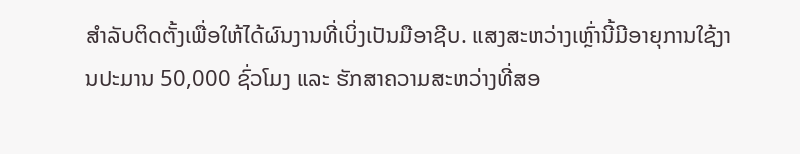ສຳລັບຕິດຕັ້ງເພື່ອໃຫ້ໄດ້ຜົນງານທີ່ເບິ່ງເປັນມືອາຊີບ. ແສງສະຫວ່າງເຫຼົ່ານີ້ມີອາຍຸການໃຊ້ງານປະມານ 50,000 ຊົ່ວໂມງ ແລະ ຮັກສາຄວາມສະຫວ່າງທີ່ສອ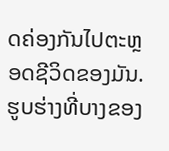ດຄ່ອງກັນໄປຕະຫຼອດຊີວິດຂອງມັນ. ຮູບຮ່າງທີ່ບາງຂອງ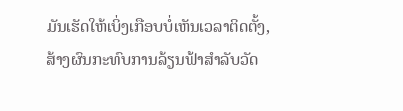ມັນເຮັດໃຫ້ເບິ່ງເກືອບບໍ່ເຫັນເວລາຕິດຕັ້ງ, ສ້າງຜົນກະທົບການລ້ຽນຟ້າສຳລັບວັດ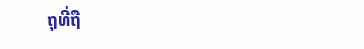ຖຸທີ່ຖື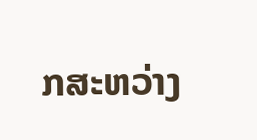ກສະຫວ່າງ